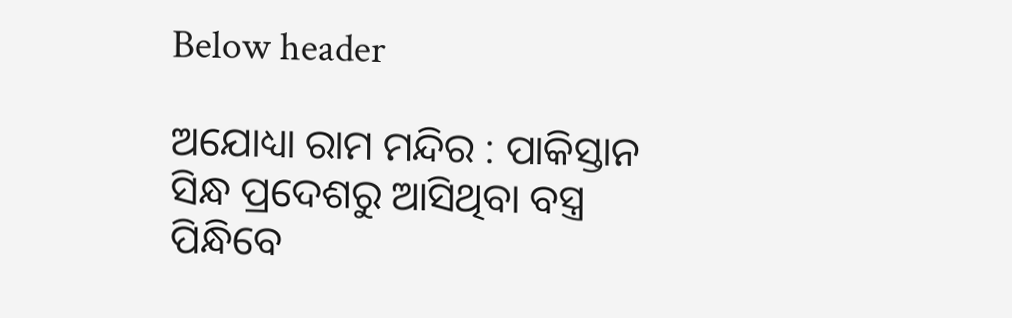Below header

ଅଯୋଧ୍ୟା ରାମ ମନ୍ଦିର : ପାକିସ୍ତାନ ସିନ୍ଧ ପ୍ରଦେଶରୁ ଆସିଥିବା ବସ୍ତ୍ର ପିନ୍ଧିବେ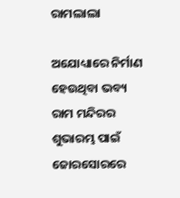ରାମଲାଲା

ଅଯୋଧ୍ୟାରେ ନିର୍ମାଣ ହେଉଥିବା ଭବ୍ୟ ରାମ ମନ୍ଦିରର ଶୁଭାରମ୍ଭ ପାଇଁ ଜୋରସୋରରେ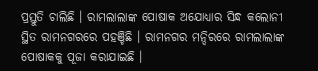ପ୍ରସ୍ତୁତି ଚାଲିଛି । ରାମଲାଲାଙ୍କ ପୋଷାକ ଅଯୋଧ୍ୟାର ସିନ୍ଧ କଲୋନୀ ସ୍ଥିତ ରାମନଗରରେ ପହଞ୍ଚିଛି । ରାମନଗର ମନ୍ଦିରରେ ରାମଲାଲାଙ୍କ ପୋଷାକକୁ ପୂଜା କରାଯାଇଛି ।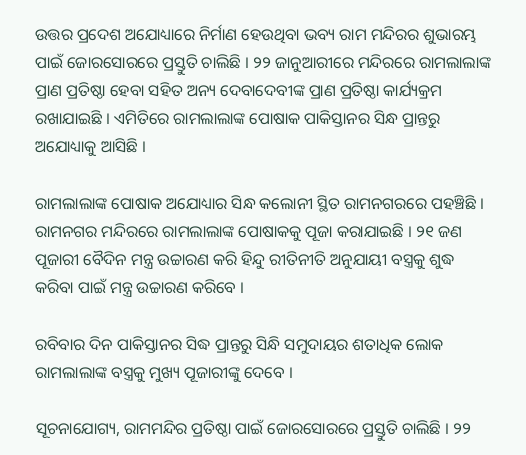ଉତ୍ତର ପ୍ରଦେଶ ଅଯୋଧ୍ୟାରେ ନିର୍ମାଣ ହେଉଥିବା ଭବ୍ୟ ରାମ ମନ୍ଦିରର ଶୁଭାରମ୍ଭ ପାଇଁ ଜୋରସୋରରେ ପ୍ରସ୍ତୁତି ଚାଲିଛି । ୨୨ ଜାନୁଆରୀରେ ମନ୍ଦିରରେ ରାମଲାଲାଙ୍କ ପ୍ରାଣ ପ୍ରତିଷ୍ଠା ହେବା ସହିତ ଅନ୍ୟ ଦେବାଦେବୀଙ୍କ ପ୍ରାଣ ପ୍ରତିଷ୍ଠା କାର୍ଯ୍ୟକ୍ରମ ରଖାଯାଇଛି । ଏମିତିରେ ରାମଲାଲାଙ୍କ ପୋଷାକ ପାକିସ୍ତାନର ସିନ୍ଧ ପ୍ରାନ୍ତରୁ ଅଯୋଧ୍ୟାକୁ ଆସିଛି ।

ରାମଲାଲାଙ୍କ ପୋଷାକ ଅଯୋଧ୍ୟାର ସିନ୍ଧ କଲୋନୀ ସ୍ଥିତ ରାମନଗରରେ ପହଞ୍ଚିଛି । ରାମନଗର ମନ୍ଦିରରେ ରାମଲାଲାଙ୍କ ପୋଷାକକୁ ପୂଜା କରାଯାଇଛି । ୨୧ ଜଣ ପୂଜାରୀ ବୈଦିନ ମନ୍ତ୍ର ଉଚ୍ଚାରଣ କରି ହିନ୍ଦୁ ରୀତିନୀତି ଅନୁଯାୟୀ ବସ୍ତ୍ରକୁ ଶୁଦ୍ଧ କରିବା ପାଇଁ ମନ୍ତ୍ର ଉଚ୍ଚାରଣ କରିବେ ।

ରବିବାର ଦିନ ପାକିସ୍ତାନର ସିଦ୍ଧ ପ୍ରାନ୍ତରୁ ସିନ୍ଧି ସମୁଦାୟର ଶତାଧିକ ଲୋକ ରାମଲାଲାଙ୍କ ବସ୍ତ୍ରକୁ ମୁଖ୍ୟ ପୂଜାରୀଙ୍କୁ ଦେବେ ।

ସୂଚନାଯୋଗ୍ୟ, ରାମମନ୍ଦିର ପ୍ରତିଷ୍ଠା ପାଇଁ ଜୋରସୋରରେ ପ୍ରସ୍ତୁତି ଚାଲିଛି । ୨୨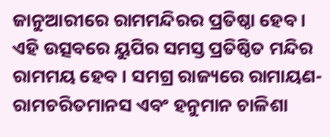ଜାନୁଆରୀରେ ରାମମନ୍ଦିରର ପ୍ରତିଷ୍ଠା ହେବ । ଏହି ଉତ୍ସବରେ ୟୁପିର ସମସ୍ତ ପ୍ରତିଷ୍ଠିତ ମନ୍ଦିର ରାମମୟ ହେବ । ସମଗ୍ର ରାଜ୍ୟରେ ରାମାୟଣ-ରାମଚରିତମାନସ ଏବଂ ହନୁମାନ ଚାଳିଶା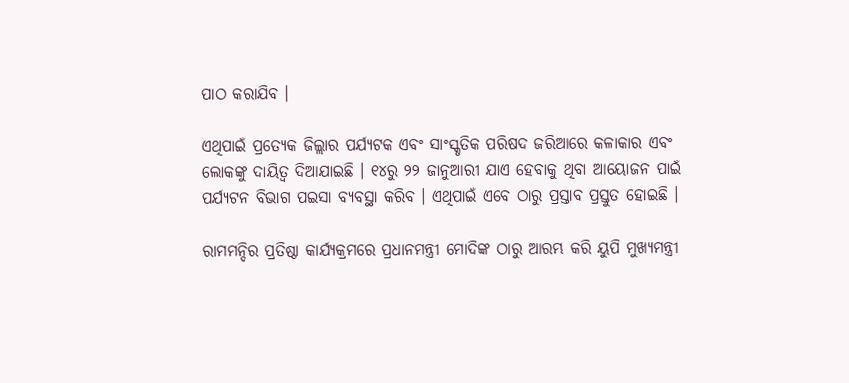ପାଠ କରାଯିବ ।

ଏଥିପାଇଁ ପ୍ରତ୍ୟେକ ଜିଲ୍ଲାର ପର୍ଯ୍ୟଟକ ଏବଂ ସାଂସ୍କୃତିକ ପରିଷଦ ଜରିଆରେ କଳାକାର ଏବଂ ଲୋକଙ୍କୁ ଦାୟିତ୍ୱ ଦିଆଯାଇଛି । ୧୪ରୁ ୨୨ ଜାନୁଆରୀ ଯାଏ ହେବାକୁ ଥିବା ଆୟୋଜନ ପାଇଁ ପର୍ଯ୍ୟଟନ ବିଭାଗ ପଇସା ବ୍ୟବସ୍ଥା କରିବ । ଏଥିପାଇଁ ଏବେ ଠାରୁ ପ୍ରସ୍ତାବ ପ୍ରସ୍ତୁତ ହୋଇଛି ।

ରାମମନ୍ଦିର ପ୍ରତିଷ୍ଠା କାର୍ଯ୍ୟକ୍ରମରେ ପ୍ରଧାନମନ୍ତ୍ରୀ ମୋଦିଙ୍କ ଠାରୁ ଆରମ୍ଭ କରି ୟୁପି ମୁଖ୍ୟମନ୍ତ୍ରୀ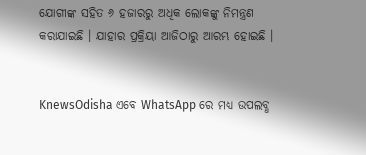ଯୋଗୀଙ୍କ ସହିତ ୬ ହଜାରରୁ ଅଧିକ ଲୋକଙ୍କୁ ନିମନ୍ତ୍ରଣ କରାଯାଇଛି । ଯାହାର ପ୍ରକ୍ରିୟା ଆଜିଠାରୁ ଆରମ୍ଭ ହୋଇଛି ।


KnewsOdisha ଏବେ WhatsApp ରେ ମଧ୍ୟ ଉପଲବ୍ଧ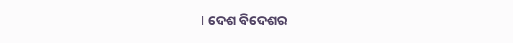। ଦେଶ ବିଦେଶର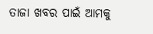ତାଜା ଖବର ପାଇଁ ଆମକୁ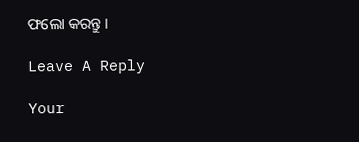ଫଲୋ କରନ୍ତୁ ।

Leave A Reply

Your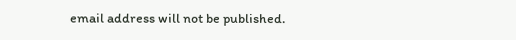email address will not be published.